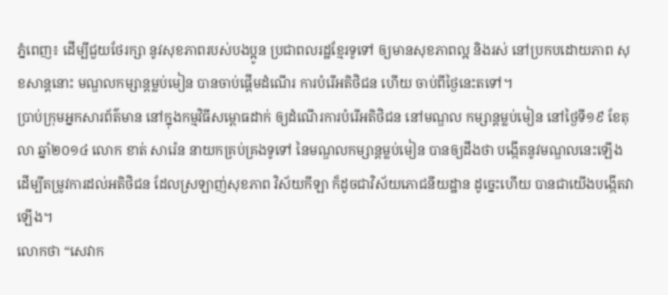ភ្នំពេញ៖ ដើម្បីជួយថែរក្សា នូវសុខភាពរបស់បងប្អូន ប្រជាពលរដ្ឋខ្មែរទូទៅ ឲ្យមានសុខភាពល្អ និងរស់ នៅប្រកបដោយភាព សុខសាន្តនោះ មណ្ឌលកម្សាន្តម្លប់មៀន បានចាប់ផ្តើមដំណើរ ការបំរើអតិថិជន ហើយ ចាប់ពីថ្ងៃនេះតទៅ។
ប្រាប់ក្រុមអ្នកសារព័ត៌មាន នៅក្នុងកម្មវិធីសម្ពោធដាក់ ឲ្យដំណើរការបំរើអតិថិជន នៅមណ្ឌល កម្សាន្តម្លប់មៀន នៅថ្ងៃទី១៩ ខែតុលា ឆ្នាំ២០១៤ លោក ខាត់ សារ៉េន នាយកគ្រប់គ្រងទូទៅ នៃមណ្ឌលកម្សាន្តម្លប់មៀន បានឲ្យដឹងថា បង្កើតនូវមណ្ឌលនេះឡើង ដើម្បីតម្រូវការដល់អតិថិជន ដែលស្រឡាញ់សុខភាព វិស័យកីឡា ក៏ដូចជាវិស័យភោជនីយដ្ឋាន ដូច្នេះហើយ បានជាយើងបង្កើតវាឡើង។
លោកថា “សេវាក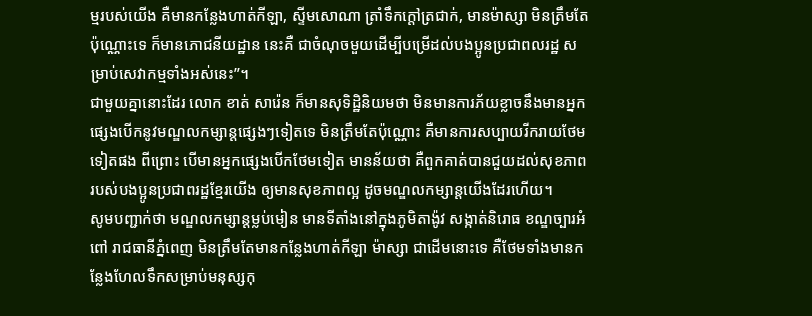ម្មរបស់យើង គឺមានកន្លែងហាត់កីឡា, ស្ទីមសោណា ត្រាំទឹកក្តៅត្រជាក់, មានម៉ាស្សា មិនត្រឹមតែប៉ុណ្ណោះទេ ក៏មានភោជនីយដ្ឋាន នេះគឺ ជាចំណុចមួយដើម្បីបម្រើដល់បងប្អូនប្រជាពលរដ្ឋ សម្រាប់សេវាកម្មទាំងអស់នេះ”។
ជាមួយគ្នានោះដែរ លោក ខាត់ សារ៉េន ក៏មានសុទិដ្ឋិនិយមថា មិនមានការភ័យខ្លាចនឹងមានអ្នកផ្សេងបើកនូវមណ្ឌលកម្សាន្តផ្សេងៗទៀតទេ មិនត្រឹមតែប៉ុណ្ណោះ គឺមានការសប្បាយរីករាយថែមទៀតផង ពីព្រោះ បើមានអ្នកផ្សេងបើកថែមទៀត មានន័យថា គឺពួកគាត់បានជួយដល់សុខភាពរបស់បងប្អូនប្រជាពរដ្ឋខ្មែរយើង ឲ្យមានសុខភាពល្អ ដូចមណ្ឌលកម្សាន្តយើងដែរហើយ។
សូមបញ្ជាក់ថា មណ្ឌលកម្សាន្តម្លប់មៀន មានទីតាំងនៅក្នុងភូមិតាង៉ូវ សង្កាត់និរោធ ខណ្ឌច្បារអំពៅ រាជធានីភ្នំពេញ មិនត្រឹមតែមានកន្លែងហាត់កីឡា ម៉ាស្សា ជាដើមនោះទេ គឺថែមទាំងមានកន្លែងហែលទឹកសម្រាប់មនុស្សកុ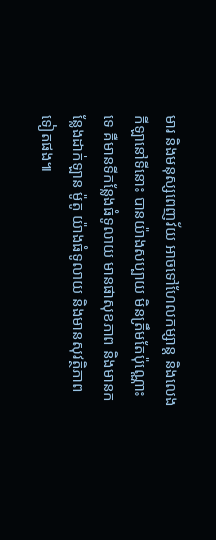មារ និងមនុស្សពេញវ័យ អាចទៅហែលកម្សាន្ត និងលេងកីឡានៅទីនោះ បានយ៉ាងសប្បាយ មិនត្រឹមតែប៉ុណ្ណោះទេ គឺមានទីកន្លែងធំទូលាយ មានផាសុខភាព និងមានកន្លែងដាក់ឡាន ម៉ូតូ យ៉ាងធំទូលាយ និងមានសុវត្ថិភាពទៀតផង៕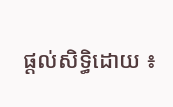ផ្ដល់សិទ្ធិដោយ ៖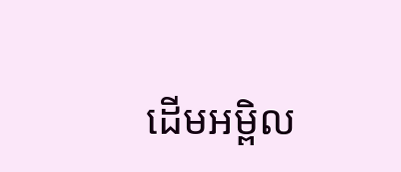ដើមអម្ពិល